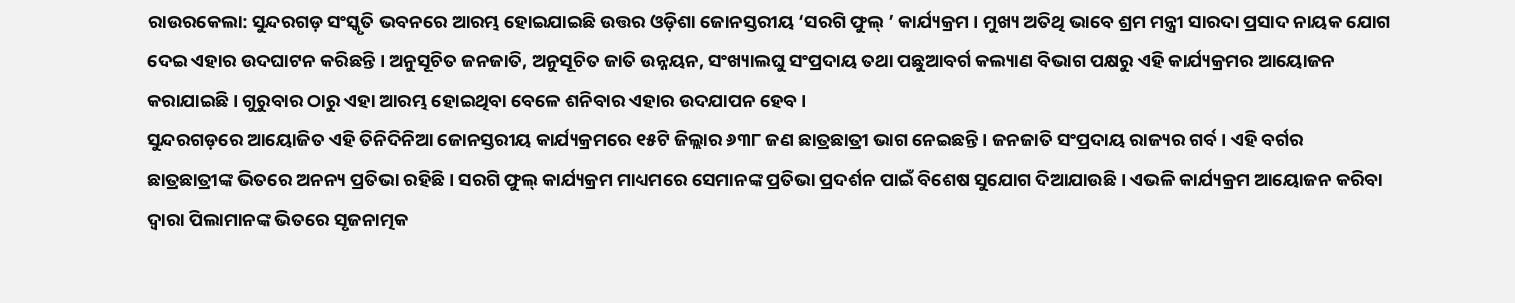ରାଉରକେଲା: ସୁନ୍ଦରଗଡ଼ ସଂସ୍କୃତି ଭବନରେ ଆରମ୍ଭ ହୋଇଯାଇଛି ଉତ୍ତର ଓଡ଼ିଶା ଜୋନସ୍ତରୀୟ ‘ସରଗି ଫୁଲ୍ ’ କାର୍ଯ୍ୟକ୍ରମ । ମୁଖ୍ୟ ଅତିଥି ଭାବେ ଶ୍ରମ ମନ୍ତ୍ରୀ ସାରଦା ପ୍ରସାଦ ନାୟକ ଯୋଗ ଦେଇ ଏହାର ଉଦଘାଟନ କରିଛନ୍ତି । ଅନୁସୂଚିତ ଜନଜାତି, ଅନୁସୂଚିତ ଜାତି ଉନ୍ନୟନ, ସଂଖ୍ୟାଲଘୁ ସଂପ୍ରଦାୟ ତଥା ପଛୁଆବର୍ଗ କଲ୍ୟାଣ ବିଭାଗ ପକ୍ଷରୁ ଏହି କାର୍ଯ୍ୟକ୍ରମର ଆୟୋଜନ କରାଯାଇଛି । ଗୁରୁବାର ଠାରୁ ଏହା ଆରମ୍ଭ ହୋଇଥିବା ବେଳେ ଶନିବାର ଏହାର ଉଦଯାପନ ହେବ ।
ସୁନ୍ଦରଗଡ଼ରେ ଆୟୋଜିତ ଏହି ତିନିଦିନିଆ ଜୋନସ୍ତରୀୟ କାର୍ଯ୍ୟକ୍ରମରେ ୧୫ଟି ଜିଲ୍ଲାର ୬୩୮ ଜଣ ଛାତ୍ରଛାତ୍ରୀ ଭାଗ ନେଇଛନ୍ତି । ଜନଜାତି ସଂପ୍ରଦାୟ ରାଜ୍ୟର ଗର୍ବ । ଏହି ବର୍ଗର ଛାତ୍ରଛାତ୍ରୀଙ୍କ ଭିତରେ ଅନନ୍ୟ ପ୍ରତିଭା ରହିଛି । ସରଗି ଫୁଲ୍ କାର୍ଯ୍ୟକ୍ରମ ମାଧ୍ୟମରେ ସେମାନଙ୍କ ପ୍ରତିଭା ପ୍ରଦର୍ଶନ ପାଇଁ ବିଶେଷ ସୁଯୋଗ ଦିଆଯାଉଛି । ଏଭଳି କାର୍ଯ୍ୟକ୍ରମ ଆୟୋଜନ କରିବା ଦ୍ୱାରା ପିଲାମାନଙ୍କ ଭିତରେ ସୃଜନାତ୍ମକ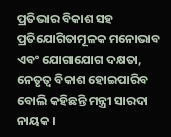ପ୍ରତିଭାର ବିକାଶ ସହ ପ୍ରତିଯୋଗିତାମୂଳକ ମନୋଭାବ ଏବଂ ଯୋଗାଯୋଗ ଦକ୍ଷତା, ନେତୃତ୍ୱ ବିକାଶ ହୋଇପାରିବ ବୋଲି କହିଛନ୍ତି ମନ୍ତ୍ରୀ ସାରଦା ନାୟକ ।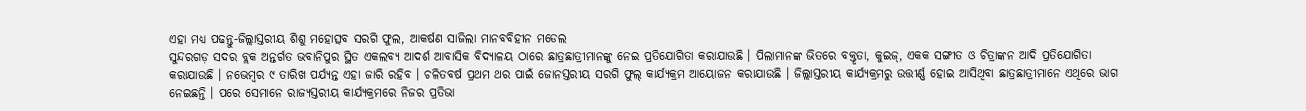ଏହା ମଧ୍ୟ ପଢନ୍ତୁ-ଜିଲ୍ଲାସ୍ତରୀୟ ଶିଶୁ ମହୋତ୍ସବ ସରଗି ଫୁଲ, ଆକର୍ଷଣ ସାଜିଲା ମାନବବିହୀନ ମଡେଲ
ସୁନ୍ଦରଗଡ଼ ସଦର ବ୍ଲକ ଅନ୍ତର୍ଗତ ଭବାନିପୁର ସ୍ଥିତ ଏକଲବ୍ୟ ଆଦର୍ଶ ଆବାସିକ ବିଦ୍ୟାଳୟ ଠାରେ ଛାତ୍ରଛାତ୍ରୀମାନଙ୍କୁ ନେଇ ପ୍ରତିଯୋଗିତା କରାଯାଉଛି । ପିଲାମାନଙ୍କ ଭିତରେ ବକ୍ତୃତା, କୁଇଜ୍, ଏକକ ସଙ୍ଗୀତ ଓ ଚିତ୍ରାଙ୍କନ ଆଦି ପ୍ରତିଯୋଗିତା କରାଯାଉଛି । ନଭେମ୍ବର ୯ ତାରିଖ ପର୍ଯ୍ୟନ୍ତ ଏହା ଜାରି ରହିବ । ଚଳିତବର୍ଷ ପ୍ରଥମ ଥର ପାଇଁ ଜୋନସ୍ତରୀୟ ସରଗି ଫୁଲ୍ କାର୍ଯ୍ୟକ୍ରମ ଆୟୋଜନ କରାଯାଉଛି । ଜିଲ୍ଲାସ୍ତରୀୟ କାର୍ଯ୍ୟକ୍ରମରୁ ଉତ୍ତୀର୍ଣ୍ଣ ହୋଇ ଆସିଥିବା ଛାତ୍ରଛାତ୍ରୀମାନେ ଏଥିରେ ଭାଗ ନେଇଛନ୍ତି । ପରେ ସେମାନେ ରାଜ୍ୟସ୍ତରୀୟ କାର୍ଯ୍ୟକ୍ରମରେ ନିଜର ପ୍ରତିଭା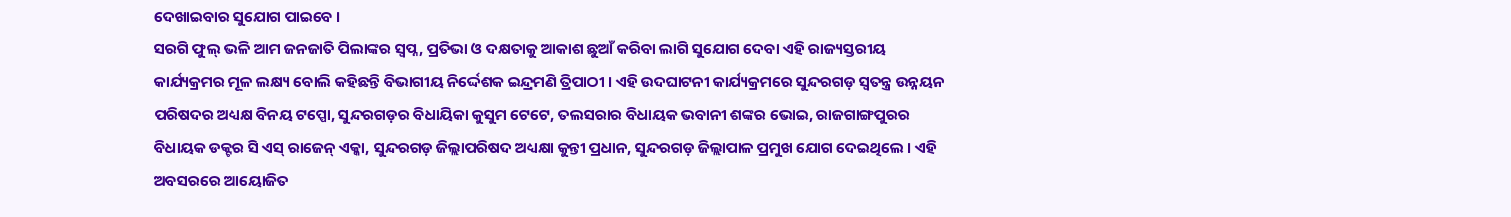ଦେଖାଇବାର ସୁଯୋଗ ପାଇବେ ।
ସରଗି ଫୁଲ୍ ଭଳି ଆମ ଜନଜାତି ପିଲାଙ୍କର ସ୍ୱପ୍ନ, ପ୍ରତିଭା ଓ ଦକ୍ଷତାକୁ ଆକାଶ ଛୁଆଁ କରିବା ଲାଗି ସୁଯୋଗ ଦେବା ଏହି ରାଜ୍ୟସ୍ତରୀୟ କାର୍ଯ୍ୟକ୍ରମର ମୂଳ ଲକ୍ଷ୍ୟ ବୋଲି କହିଛନ୍ତି ବିଭାଗୀୟ ନିର୍ଦ୍ଦେଶକ ଇନ୍ଦ୍ରମଣି ତ୍ରିପାଠୀ । ଏହି ଉଦଘାଟନୀ କାର୍ଯ୍ୟକ୍ରମରେ ସୁନ୍ଦରଗଡ଼ ସ୍ୱତନ୍ତ୍ର ଉନ୍ନୟନ ପରିଷଦର ଅଧ୍ୟକ୍ଷ ବିନୟ ଟପ୍ପୋ, ସୁନ୍ଦରଗଡ଼ର ବିଧାୟିକା କୁସୁମ ଟେଟେ, ତଲସରାର ବିଧାୟକ ଭବାନୀ ଶଙ୍କର ଭୋଇ, ରାଜଗାଙ୍ଗପୁରର ବିଧାୟକ ଡକ୍ଟର ସି ଏସ୍ ରାଜେନ୍ ଏକ୍କା, ସୁନ୍ଦରଗଡ଼ ଜିଲ୍ଲାପରିଷଦ ଅଧ୍ୟକ୍ଷା କୁନ୍ତୀ ପ୍ରଧାନ, ସୁନ୍ଦରଗଡ଼ ଜିଲ୍ଲାପାଳ ପ୍ରମୁଖ ଯୋଗ ଦେଇଥିଲେ । ଏହି ଅବସରରେ ଆୟୋଜିତ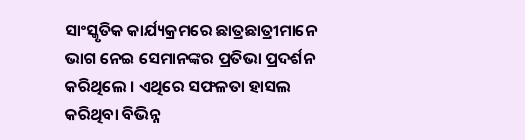ସାଂସ୍କୃତିକ କାର୍ଯ୍ୟକ୍ରମରେ ଛାତ୍ରଛାତ୍ରୀମାନେ ଭାଗ ନେଇ ସେମାନଙ୍କର ପ୍ରତିଭା ପ୍ରଦର୍ଶନ କରିଥିଲେ । ଏଥିରେ ସଫଳତା ହାସଲ କରିଥିବା ବିଭିନ୍ନ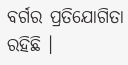ବର୍ଗର ପ୍ରତିଯୋଗିତା ରହିଛି ।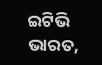ଇଟିଭି ଭାରତ,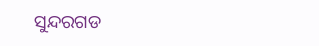ସୁନ୍ଦରଗଡ